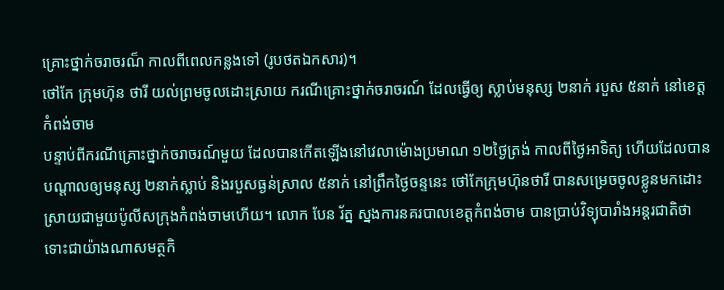គ្រោះថ្នាក់ចរាចរណ៏ កាលពីពេលកន្លងទៅ (រូបថតឯកសារ)។
ថៅកែ ក្រុមហ៊ុន ថារី យល់ព្រមចូលដោះស្រាយ ករណីគ្រោះថ្នាក់ចរាចរណ៍ ដែលធ្វើឲ្យ ស្លាប់មនុស្ស ២នាក់ របួស ៥នាក់ នៅខេត្តកំពង់ចាម
បន្ទាប់ពីករណីគ្រោះថ្នាក់ចរាចរណ៍មួយ ដែលបានកើតឡើងនៅវេលាម៉ោងប្រមាណ ១២ថ្ងៃត្រង់ កាលពីថ្ងៃអាទិត្យ ហើយដែលបានបណ្តាលឲ្យមនុស្ស ២នាក់ស្លាប់ និងរបួសធ្ងន់ស្រាល ៥នាក់ នៅព្រឹកថ្ងៃចន្ទនេះ ថៅកែក្រុមហ៊ុនថារី បានសម្រេចចូលខ្លូនមកដោះស្រាយជាមួយប៉ូលីសក្រុងកំពង់ចាមហើយ។ លោក បែន រ័ត្ន ស្នងការនគរបាលខេត្តកំពង់ចាម បានប្រាប់វិទ្យុបារាំងអន្តរជាតិថា ទោះជាយ៉ាងណាសមត្ថកិ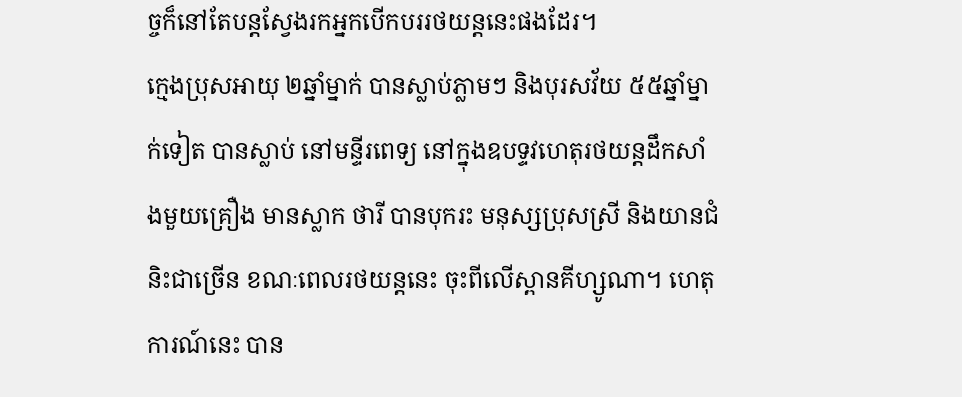ច្ចក៏នៅតែបន្តស្វែងរកអ្នកបើកបររថយន្តនេះផងដែរ។
ក្មេងប្រុសអាយុ ២ឆ្នាំម្នាក់ បានស្លាប់ភ្លាមៗ និងបុរសវ័យ ៥៥ឆ្នាំម្នាក់ទៀត បានស្លាប់ នៅមន្ទីរពេទ្យ នៅក្នុងឧបទ្ទវហេតុរថយន្តដឹកសាំងមួយគ្រឿង មានស្លាក ថារី បានបុករះ មនុស្សប្រុសស្រី និងយានជំនិះជាច្រើន ខណៈពេលរថយន្តនេះ ចុះពីលើស្ពានគីហ្សូណា។ ហេតុការណ៍នេះ បាន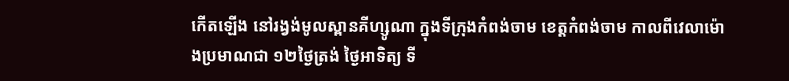កើតឡើង នៅរង្វង់មូលស្ពានគីហ្សូណា ក្នុងទីក្រុងកំពង់ចាម ខេត្តកំពង់ចាម កាលពីវេលាម៉ោងប្រមាណជា ១២ថ្ងៃត្រង់ ថ្ងៃអាទិត្យ ទី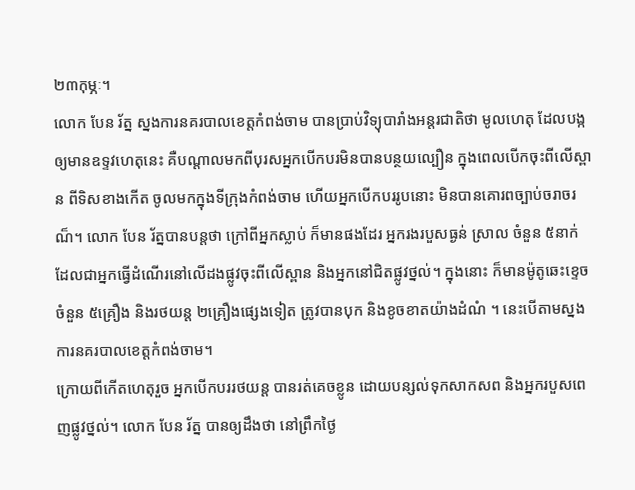២៣កុម្ភៈ។
លោក បែន រ័ត្ន ស្នងការនគរបាលខេត្តកំពង់ចាម បានប្រាប់វិទ្យុបារាំងអន្តរជាតិថា មូលហេតុ ដែលបង្កឲ្យមានឧទ្ទវហេតុនេះ គឺបណ្តាលមកពីបុរសអ្នកបើកបរមិនបានបន្ថយល្បឿន ក្នុងពេលបើកចុះពីលើស្ពាន ពីទិសខាងកើត ចូលមកក្នុងទីក្រុងកំពង់ចាម ហើយអ្នកបើកបររូបនោះ មិនបានគោរពច្បាប់ចរាចរណ៏។ លោក បែន រ័ត្នបានបន្តថា ក្រៅពីអ្នកស្លាប់ ក៏មានផងដែរ អ្នករងរបួសធ្ងន់ ស្រាល ចំនួន ៥នាក់ ដែលជាអ្នកធ្វើដំណើរនៅលើដងផ្លូវចុះពីលើស្ពាន និងអ្នកនៅជិតផ្លូវថ្នល់។ ក្នុងនោះ ក៏មានម៉ូតូឆេះខ្ទេច ចំនួន ៥គ្រឿង និងរថយន្ត ២គ្រឿងផ្សេងទៀត ត្រូវបានបុក និងខូចខាតយ៉ាងដំណំ ។ នេះបើតាមស្នងការនគរបាលខេត្តកំពង់ចាម។
ក្រោយពីកើតហេតុរួច អ្នកបើកបររថយន្ត បានរត់គេចខ្លូន ដោយបន្សល់ទុកសាកសព និងអ្នករបួសពេញផ្លូវថ្នល់។ លោក បែន រ័ត្ន បានឲ្យដឹងថា នៅព្រឹកថ្ងៃ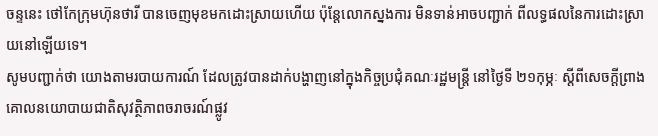ចន្ទនេះ ថៅកែក្រុមហ៊ុនថារី បានចេញមុខមកដោះស្រាយហើយ ប៉ុន្តែលោកស្នងការ មិនទាន់អាចបញ្ជាក់ ពីលទ្ធផលនៃការដោះស្រាយនៅឡើយទេ។
សូមបញ្ជាក់ថា យោងតាមរបាយការណ៍ ដែលត្រូវបានដាក់បង្ហាញនៅក្នុងកិច្ចប្រជុំគណៈរដ្ឋមន្ត្រី នៅថ្ងៃទី ២១កុម្ភៈ ស្តីពីសេចក្តីព្រាងគោលនយោបាយជាតិសុវត្ថិភាពចរាចរណ៍ផ្លូវ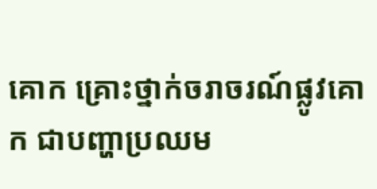គោក គ្រោះថ្នាក់ចរាចរណ៍ផ្លូវគោក ជាបញ្ហាប្រឈម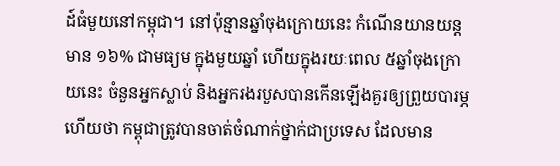ដ៍ធំមួយនៅកម្ពុជា។ នៅប៉ុន្មានឆ្នាំចុងក្រោយនេះ កំណើនយានយន្តមាន ១៦% ជាមធ្យម ក្នុងមួយឆ្នាំ ហើយក្នុងរយៈពេល ៥ឆ្នាំចុងក្រោយនេះ ចំនួនអ្នកស្លាប់ និងអ្នករងរបួសបានកើនឡើងគួរឲ្យព្រួយបារម្ភ ហើយថា កម្ពុជាត្រូវបានចាត់ចំណាក់ថ្នាក់ជាប្រទេស ដែលមាន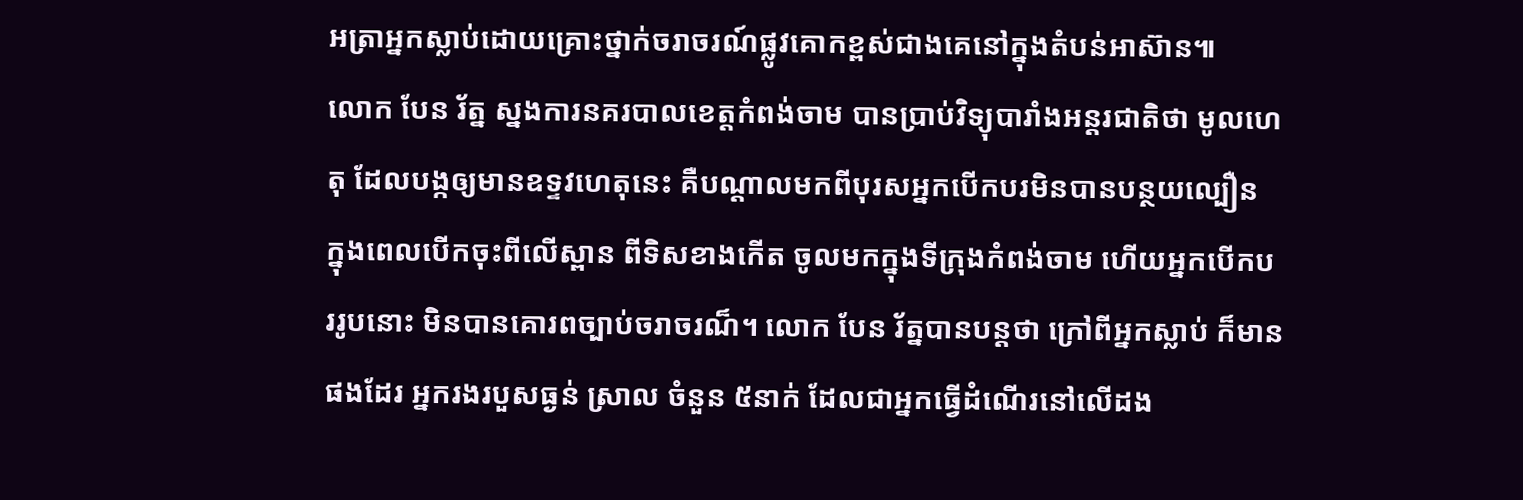អត្រាអ្នកស្លាប់ដោយគ្រោះថ្នាក់ចរាចរណ៍ផ្លូវគោកខ្ពស់ជាងគេនៅក្នុងតំបន់អាស៊ាន៕
លោក បែន រ័ត្ន ស្នងការនគរបាលខេត្តកំពង់ចាម បានប្រាប់វិទ្យុបារាំងអន្តរជាតិថា មូលហេតុ ដែលបង្កឲ្យមានឧទ្ទវហេតុនេះ គឺបណ្តាលមកពីបុរសអ្នកបើកបរមិនបានបន្ថយល្បឿន ក្នុងពេលបើកចុះពីលើស្ពាន ពីទិសខាងកើត ចូលមកក្នុងទីក្រុងកំពង់ចាម ហើយអ្នកបើកបររូបនោះ មិនបានគោរពច្បាប់ចរាចរណ៏។ លោក បែន រ័ត្នបានបន្តថា ក្រៅពីអ្នកស្លាប់ ក៏មានផងដែរ អ្នករងរបួសធ្ងន់ ស្រាល ចំនួន ៥នាក់ ដែលជាអ្នកធ្វើដំណើរនៅលើដង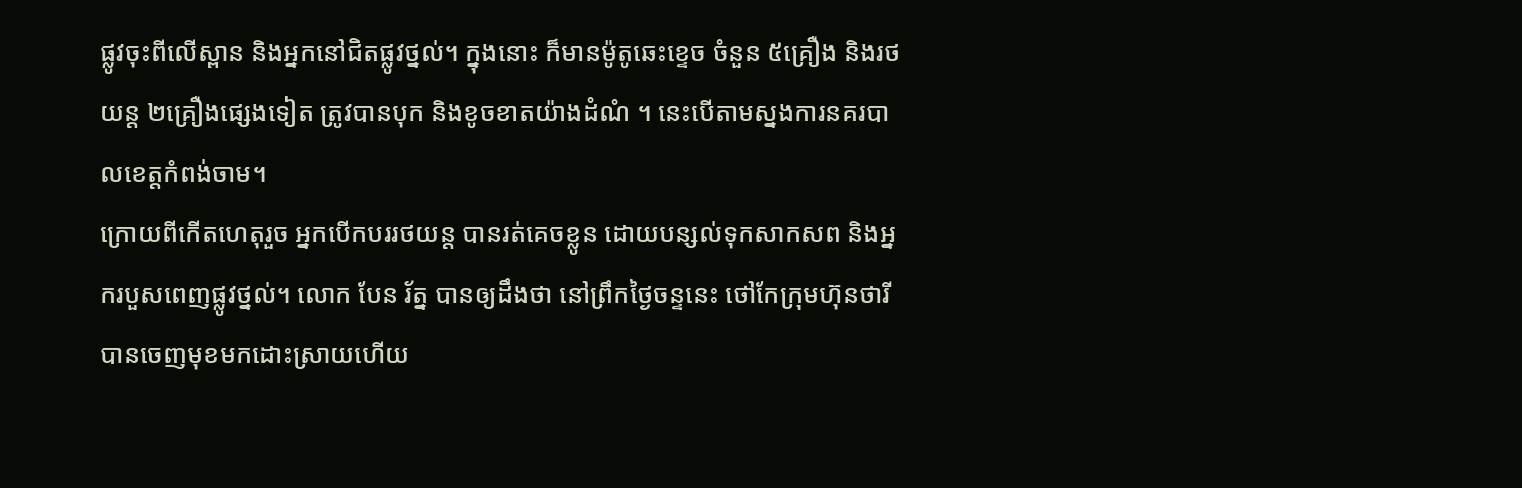ផ្លូវចុះពីលើស្ពាន និងអ្នកនៅជិតផ្លូវថ្នល់។ ក្នុងនោះ ក៏មានម៉ូតូឆេះខ្ទេច ចំនួន ៥គ្រឿង និងរថយន្ត ២គ្រឿងផ្សេងទៀត ត្រូវបានបុក និងខូចខាតយ៉ាងដំណំ ។ នេះបើតាមស្នងការនគរបាលខេត្តកំពង់ចាម។
ក្រោយពីកើតហេតុរួច អ្នកបើកបររថយន្ត បានរត់គេចខ្លូន ដោយបន្សល់ទុកសាកសព និងអ្នករបួសពេញផ្លូវថ្នល់។ លោក បែន រ័ត្ន បានឲ្យដឹងថា នៅព្រឹកថ្ងៃចន្ទនេះ ថៅកែក្រុមហ៊ុនថារី បានចេញមុខមកដោះស្រាយហើយ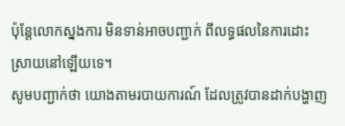ប៉ុន្តែលោកស្នងការ មិនទាន់អាចបញ្ជាក់ ពីលទ្ធផលនៃការដោះស្រាយនៅឡើយទេ។
សូមបញ្ជាក់ថា យោងតាមរបាយការណ៍ ដែលត្រូវបានដាក់បង្ហាញ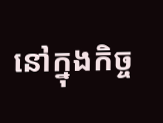នៅក្នុងកិច្ច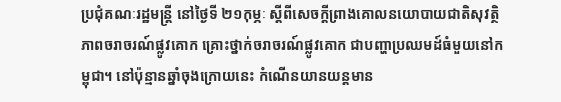ប្រជុំគណៈរដ្ឋមន្ត្រី នៅថ្ងៃទី ២១កុម្ភៈ ស្តីពីសេចក្តីព្រាងគោលនយោបាយជាតិសុវត្ថិភាពចរាចរណ៍ផ្លូវគោក គ្រោះថ្នាក់ចរាចរណ៍ផ្លូវគោក ជាបញ្ហាប្រឈមដ៍ធំមួយនៅកម្ពុជា។ នៅប៉ុន្មានឆ្នាំចុងក្រោយនេះ កំណើនយានយន្តមាន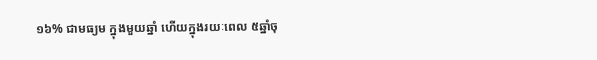១៦% ជាមធ្យម ក្នុងមួយឆ្នាំ ហើយក្នុងរយៈពេល ៥ឆ្នាំចុ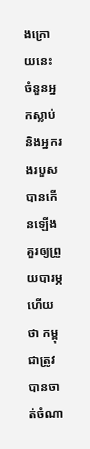ងក្រោយនេះ ចំនួនអ្នកស្លាប់ និងអ្នករងរបួសបានកើនឡើងគួរឲ្យព្រួយបារម្ភ ហើយថា កម្ពុជាត្រូវបានចាត់ចំណា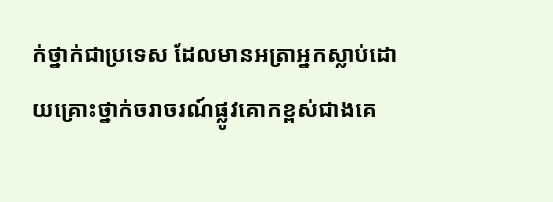ក់ថ្នាក់ជាប្រទេស ដែលមានអត្រាអ្នកស្លាប់ដោយគ្រោះថ្នាក់ចរាចរណ៍ផ្លូវគោកខ្ពស់ជាងគេ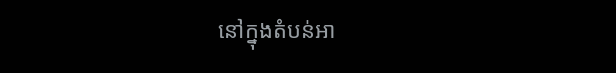នៅក្នុងតំបន់អា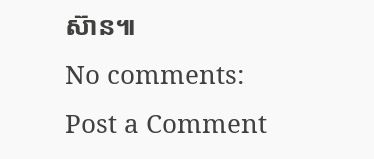ស៊ាន៕
No comments:
Post a Comment